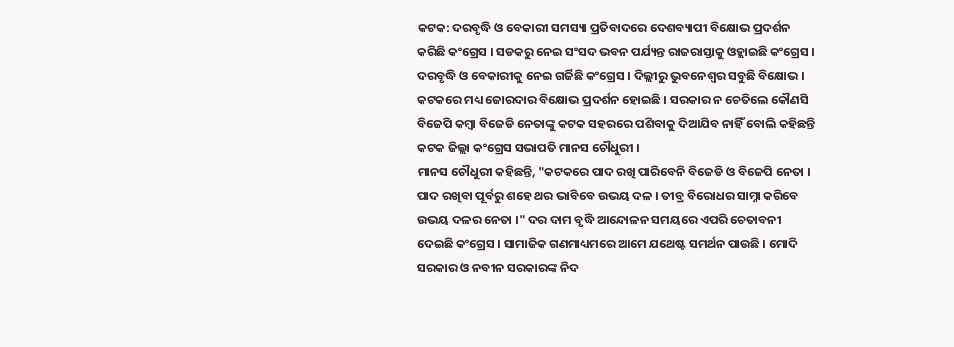କଟକ: ଦରବୃଦ୍ଧି ଓ ବେକାରୀ ସମସ୍ୟା ପ୍ରତିବାଦରେ ଦେଶବ୍ୟାପୀ ବିକ୍ଷୋଭ ପ୍ରଦର୍ଶନ କରିଛି କଂଗ୍ରେସ । ସଡକରୁ ନେଇ ସଂସଦ ଭବନ ପର୍ଯ୍ୟନ୍ତ ରାଜରାସ୍ତାକୁ ଓହ୍ଲାଇଛି କଂଗ୍ରେସ । ଦରବୃଦ୍ଧି ଓ ବେକାରୀକୁ ନେଇ ଗର୍ଜିଛି କଂଗ୍ରେସ । ଦିଲ୍ଲୀରୁ ଭୁବନେଶ୍ବର ସବୁଛି ବିକ୍ଷୋଭ । କଟକରେ ମଧ୍ୟ ଜୋରଦାର ବିକ୍ଷୋଭ ପ୍ରଦର୍ଶନ ହୋଇଛି । ସରକାର ନ ଚେତିଲେ କୌଣସି ବିଜେପି କମ୍ବା ବିଜେଡି ନେତାଙ୍କୁ କଟକ ସହରରେ ପଶିବାକୁ ଦିଆଯିବ ନାହିଁ ବୋଲି କହିଛନ୍ତି କଟକ ଜିଲ୍ଲା କଂଗ୍ରେସ ସଭାପତି ମାନସ ଚୌଧୁରୀ ।
ମାନସ ଚୌଧୁରୀ କହିଛନ୍ତି, "କଟକରେ ପାଦ ରଖି ପାରିବେନି ବିଜେଡି ଓ ବିଜେପି ନେତା । ପାଦ ରଖିବା ପୂର୍ବରୁ ଶହେ ଥର ଭାବିବେ ଉଭୟ ଦଳ । ତୀବ୍ର ବିରୋଧର ସାମ୍ନା କରିବେ ଉଭୟ ଦଳର ନେତା ।" ଦର ଦାମ ବୃଦ୍ଧି ଆନ୍ଦୋଳନ ସମୟରେ ଏପରି ଚେତାବନୀ ଦେଇଛି କଂଗ୍ରେସ । ସାମାଜିକ ଗଣମାଧ୍ୟମରେ ଆମେ ଯଥେଷ୍ଟ ସମର୍ଥନ ପାଉଛି । ମୋଦି ସରକାର ଓ ନବୀନ ସରକାରଙ୍କ ନିଦ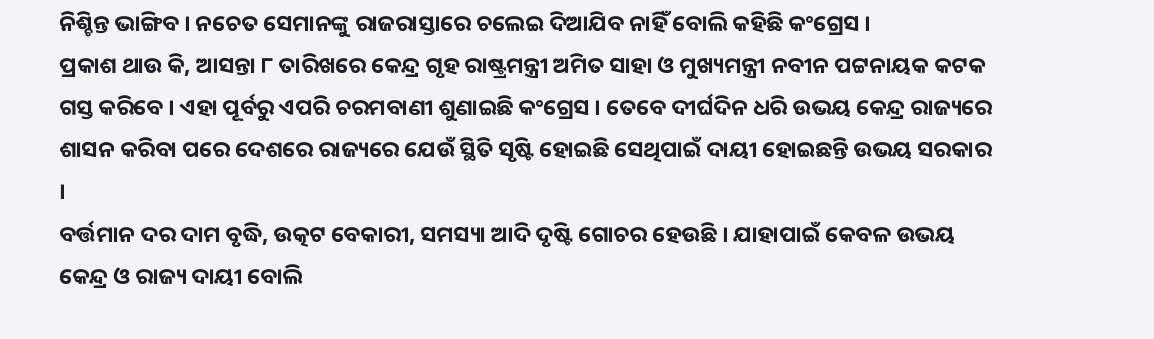ନିଶ୍ଚିନ୍ତ ଭାଙ୍ଗିବ । ନଚେତ ସେମାନଙ୍କୁ ରାଜରାସ୍ତାରେ ଚଲେଇ ଦିଆଯିବ ନାହିଁ ବୋଲି କହିଛି କଂଗ୍ରେସ ।
ପ୍ରକାଶ ଥାଉ କି, ଆସନ୍ତା ୮ ତାରିଖରେ କେନ୍ଦ୍ର ଗୃହ ରାଷ୍ଟ୍ରମନ୍ତ୍ରୀ ଅମିତ ସାହା ଓ ମୁଖ୍ୟମନ୍ତ୍ରୀ ନବୀନ ପଟ୍ଟନାୟକ କଟକ ଗସ୍ତ କରିବେ । ଏହା ପୂର୍ବରୁ ଏପରି ଚରମବାଣୀ ଶୁଣାଇଛି କଂଗ୍ରେସ । ତେବେ ଦୀର୍ଘଦିନ ଧରି ଉଭୟ କେନ୍ଦ୍ର ରାଜ୍ୟରେ ଶାସନ କରିବା ପରେ ଦେଶରେ ରାଜ୍ୟରେ ଯେଉଁ ସ୍ଥିତି ସୃଷ୍ଟି ହୋଇଛି ସେଥିପାଇଁ ଦାୟୀ ହୋଇଛନ୍ତି ଉଭୟ ସରକାର ।
ବର୍ତ୍ତମାନ ଦର ଦାମ ବୃଦ୍ଧି, ଉତ୍କଟ ବେକାରୀ, ସମସ୍ୟା ଆଦି ଦୃଷ୍ଟି ଗୋଚର ହେଉଛି । ଯାହାପାଇଁ କେବଳ ଉଭୟ କେନ୍ଦ୍ର ଓ ରାଜ୍ୟ ଦାୟୀ ବୋଲି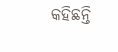କହିଛନ୍ତି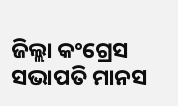ଜିଲ୍ଲା କଂଗ୍ରେସ ସଭାପତି ମାନସ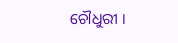ଚୌଧୁରୀ ।